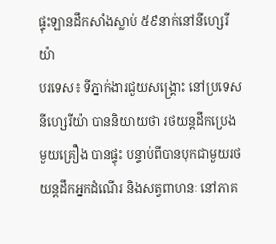ផ្ទុះឡានដឹកសាំងស្លាប់ ៥៩នាក់នៅនីហ្សេរីយ៉ា
បរទេស៖ ទីភ្នាក់ងារជួយសង្គ្រោះ នៅប្រទេសនីហ្សេរីយ៉ា បាននិយាយថា រថយន្តដឹកប្រេងមួយគ្រឿង បានផ្ទុះ បន្ទាប់ពីបានបុកជាមួយរថយន្តដឹកអ្នកដំណើរ និងសត្វពាហនៈ នៅភាគ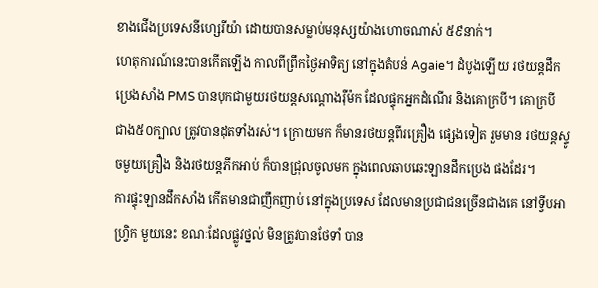ខាងជើងប្រទេសនីហ្សេរីយ៉ា ដោយបានសម្លាប់មនុស្សយ៉ាងហោចណាស់ ៥៩នាក់។
ហេតុការណ៍នេះបានកើតឡើង កាលពីព្រឹកថ្ងៃអាទិត្យ នៅក្នុងតំបន់ Agaie។ ដំបូងឡើយ រថយន្តដឹកប្រេងសាំង PMS បានបុកជាមួយរថយន្តសណ្តោងរ៉ឺម៉ក ដែលផ្ទុកអ្នកដំណើរ និងគោក្របី។ គោក្របី ជាង៥០ក្បាល ត្រូវបានដុតទាំងរស់។ ក្រោយមក ក៏មានរថយន្តពីរគ្រឿង ផ្សេងទៀត រួមមាន រថយន្តស្ទូចមួយគ្រឿង និងរថយន្តភីកអាប់ ក៏បានជ្រុលចូលមក ក្នុងពេលឆាបឆេះឡានដឹកប្រេង ផងដែរ។
ការផ្ទុះឡានដឹកសាំង កើតមានជាញឹកញាប់ នៅក្នុងប្រទេស ដែលមានប្រជាជនច្រើនជាងគេ នៅទ្វីបអាហ្រ្វិក មួយនេះ ខណៈដែលផ្លូវថ្នល់ មិនត្រូវបានថែទាំ បាន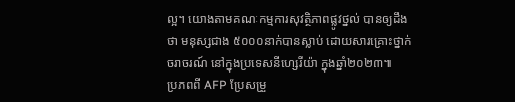ល្អ។ យោងតាមគណៈកម្មការសុវត្ថិភាពផ្លូវថ្នល់ បានឲ្យដឹងថា មនុស្សជាង ៥០០០នាក់បានស្លាប់ ដោយសារគ្រោះថ្នាក់ចរាចរណ៍ នៅក្នុងប្រទេសនីហ្សេរីយ៉ា ក្នុងឆ្នាំ២០២៣៕
ប្រភពពី AFP ប្រែសម្រួ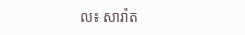ល៖ សារ៉ាត